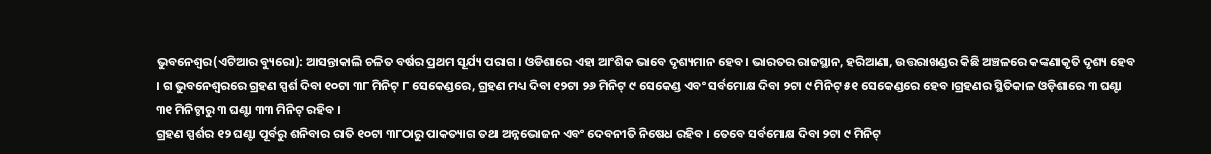ଭୁବନେଶ୍ୱର(ଏଟିଆର ବ୍ୟୁରୋ): ଆସନ୍ତାକାଲି ଚଳିତ ବର୍ଷର ପ୍ରଥମ ସୂର୍ଯ୍ୟ ପରାଗ । ଓଡିଶାରେ ଏହା ଆଂଶିକ ଭାବେ ଦୃଶ୍ୟମାନ ହେବ । ଭାରତର ରାଜସ୍ଥାନ, ହରିଆଣା, ଉତ୍ତରାଖଣ୍ଡର କିଛି ଅଞ୍ଚଳରେ କଙ୍କଣାକୃତି ଦୃଶ୍ୟ ହେବ । ଗ ଭୁବନେଶ୍ୱରରେ ଗ୍ରହଣ ସ୍ପର୍ଶ ଦିବା ୧୦ଟା ୩୮ ମିନିଟ୍ ୮ ସେକେଣ୍ଡରେ, ଗ୍ରହଣ ମଧ୍ୟ ଦିବା ୧୨ଟା ୨୬ ମିନିଟ୍ ୯ ସେକେଣ୍ଡ ଏବଂ ସର୍ବମୋକ୍ଷ ଦିବା ୨ଟା ୯ ମିନିଟ୍ ୫୧ ସେକେଣ୍ଡରେ ହେବ ।ଗ୍ରହଣର ସ୍ଥିତିକାଳ ଓଡ଼ିଶାରେ ୩ ଘଣ୍ଟା ୩୧ ମିନିଟ୍ଠାରୁ ୩ ଘଣ୍ଟା ୩୩ ମିନିଟ୍ ରହିବ ।
ଗ୍ରହଣ ସ୍ପର୍ଶର ୧୨ ଘଣ୍ଟା ପୂର୍ବରୁ ଶନିବାର ରାତି ୧୦ଟା ୩୮ଠାରୁ ପାକତ୍ୟାଗ ତଥା ଅନ୍ନଭୋଜନ ଏବଂ ଦେବନୀତି ନିଷେଧ ରହିବ । ତେବେ ସର୍ବମୋକ୍ଷ ଦିବା ୨ଟା ୯ ମିନିଟ୍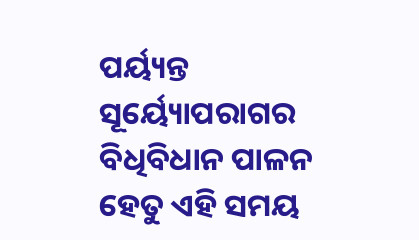ପର୍ୟ୍ୟନ୍ତ ସୂର୍ୟ୍ୟୋପରାଗର ବିଧିବିଧାନ ପାଳନ ହେତୁ ଏହି ସମୟ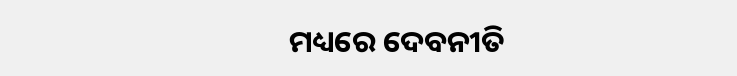ମଧ୍ୟରେ ଦେବନୀତି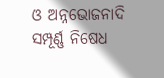ଓ ଅନ୍ନଭୋଜନାଦି ସମ୍ପୂର୍ଣ୍ଣ ନିଷେଧ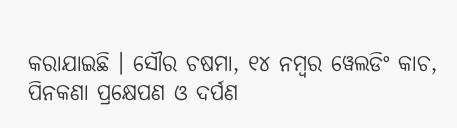କରାଯାଇଛି । ସୌର ଚଷମା, ୧୪ ନମ୍ବର ୱେଲଡିଂ କାଚ, ପିନକଣା ପ୍ରକ୍ଷେପଣ ଓ ଦର୍ପଣ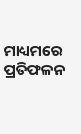ମାଧ୍ୟମରେ ପ୍ରତିଫଳନ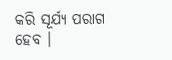କରି ସୂର୍ଯ୍ୟ ପରାଗ ହେବ ।